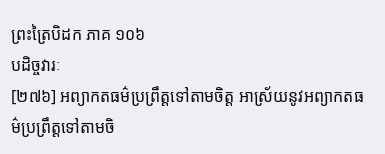ព្រះត្រៃបិដក ភាគ ១០៦
បដិច្ចវារៈ
[២៧៦] អព្យាកតធម៌ប្រព្រឹត្តទៅតាមចិត្ត អាស្រ័យនូវអព្យាកតធម៌ប្រព្រឹត្តទៅតាមចិ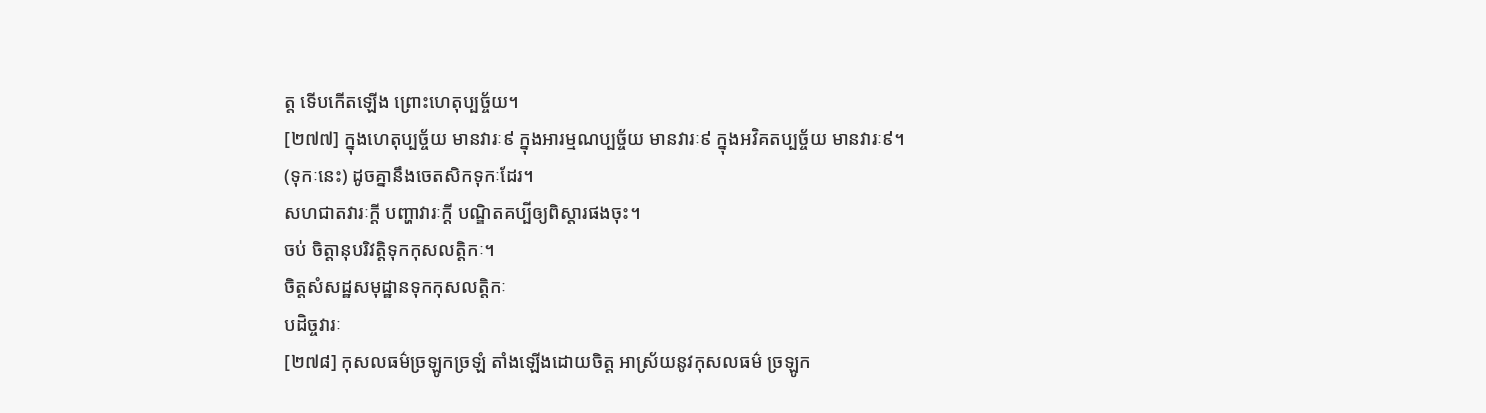ត្ត ទើបកើតឡើង ព្រោះហេតុប្បច្ច័យ។
[២៧៧] ក្នុងហេតុប្បច្ច័យ មានវារៈ៩ ក្នុងអារម្មណប្បច្ច័យ មានវារៈ៩ ក្នុងអវិគតប្បច្ច័យ មានវារៈ៩។
(ទុកៈនេះ) ដូចគ្នានឹងចេតសិកទុកៈដែរ។
សហជាតវារៈក្តី បញ្ហាវារៈក្តី បណ្ឌិតគប្បីឲ្យពិស្តារផងចុះ។
ចប់ ចិត្តានុបរិវត្តិទុកកុសលត្តិកៈ។
ចិត្តសំសដ្ឋសមុដ្ឋានទុកកុសលត្តិកៈ
បដិច្ចវារៈ
[២៧៨] កុសលធម៌ច្រឡូកច្រឡំ តាំងឡើងដោយចិត្ត អាស្រ័យនូវកុសលធម៌ ច្រឡូក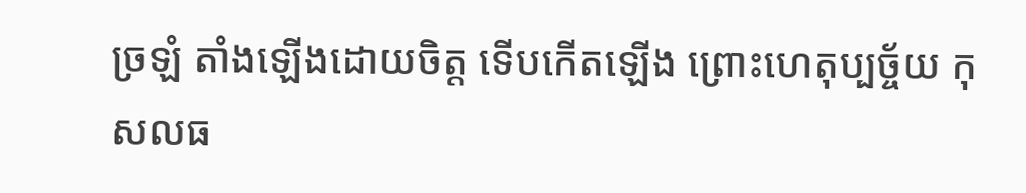ច្រឡំ តាំងឡើងដោយចិត្ត ទើបកើតឡើង ព្រោះហេតុប្បច្ច័យ កុសលធ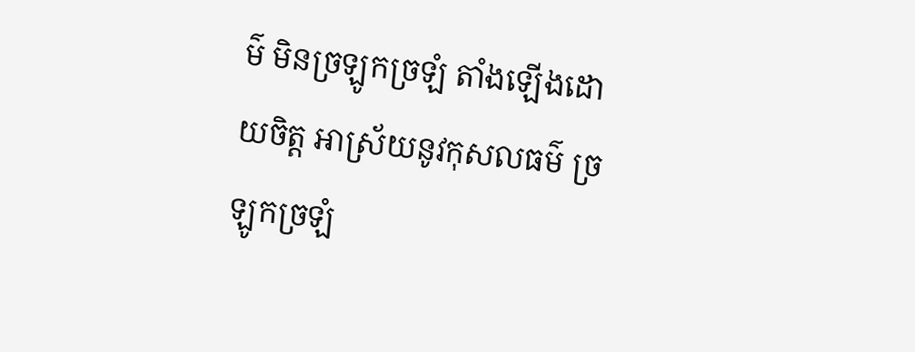ម៌ មិនច្រឡូកច្រឡំ តាំងឡើងដោយចិត្ត អាស្រ័យនូវកុសលធម៌ ច្រឡូកច្រឡំ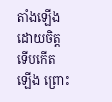តាំងឡើងដោយចិត្ត ទើបកើតឡើង ព្រោះ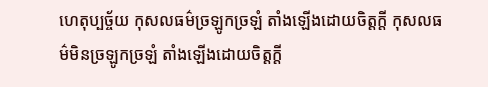ហេតុប្បច្ច័យ កុសលធម៌ច្រឡូកច្រឡំ តាំងឡើងដោយចិត្តក្តី កុសលធម៌មិនច្រឡូកច្រឡំ តាំងឡើងដោយចិត្តក្តី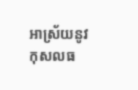អាស្រ័យនូវកុសលធ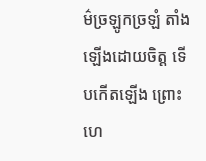ម៌ច្រឡូកច្រឡំ តាំងឡើងដោយចិត្ត ទើបកើតឡើង ព្រោះហេ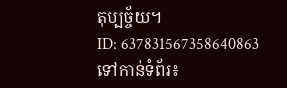តុប្បច្ច័យ។
ID: 637831567358640863
ទៅកាន់ទំព័រ៖